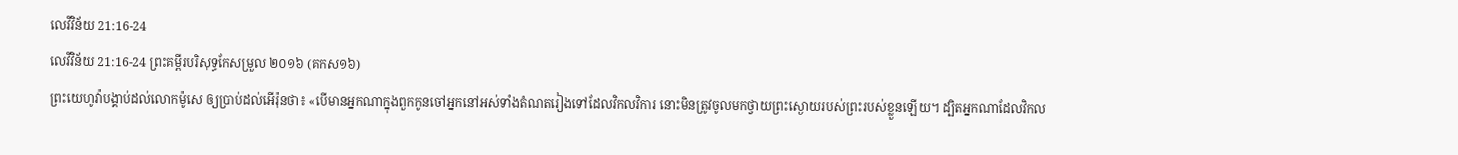លេវីវិន័យ 21:16-24
លេវីវិន័យ 21:16-24 ព្រះគម្ពីរបរិសុទ្ធកែសម្រួល ២០១៦ (គកស១៦)
ព្រះយេហូវ៉ាបង្គាប់ដល់លោកម៉ូសេ ឲ្យប្រាប់ដល់អើរ៉ុនថា៖ «បើមានអ្នកណាក្នុងពួកកូនចៅអ្នកនៅអស់ទាំងតំណតរៀងទៅដែលវិកលវិការ នោះមិនត្រូវចូលមកថ្វាយព្រះស្ងោយរបស់ព្រះរបស់ខ្លួនឡើយ។ ដ្បិតអ្នកណាដែលវិកល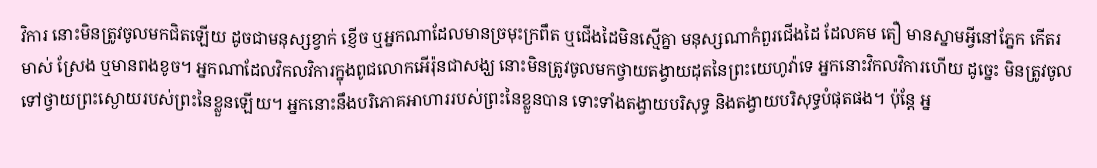វិការ នោះមិនត្រូវចូលមកជិតឡើយ ដូចជាមនុស្សខ្វាក់ ខ្ញើច ឬអ្នកណាដែលមានច្រមុះក្រពឹត ឬជើងដៃមិនស្មើគ្នា មនុស្សណាកំពួរជើងដៃ ដែលគម តឿ មានស្នាមអ្វីនៅភ្នែក កើតរមាស់ ស្រែង ឬមានពងខូច។ អ្នកណាដែលវិកលវិការក្នុងពូជលោកអើរ៉ុនជាសង្ឃ នោះមិនត្រូវចូលមកថ្វាយតង្វាយដុតនៃព្រះយេហូវ៉ាទេ អ្នកនោះវិកលវិការហើយ ដូច្នេះ មិនត្រូវចូលទៅថ្វាយព្រះស្ងោយរបស់ព្រះនៃខ្លួនឡើយ។ អ្នកនោះនឹងបរិភោគអាហាររបស់ព្រះនៃខ្លួនបាន ទោះទាំងតង្វាយបរិសុទ្ធ និងតង្វាយបរិសុទ្ធបំផុតផង។ ប៉ុន្តែ អ្ន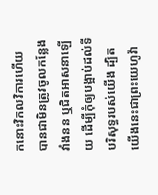កនោះវិកលវិការហើយ បានជាមិនត្រូវចូលកន្លែងវាំងនន ឬជិតអាសនាឡើយ ដើម្បីកុំឲ្យបង្អាប់ដល់ទីបរិសុទ្ធរបស់យើង ដ្បិតយើងនេះជាព្រះយេហូវ៉ា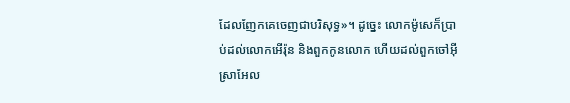ដែលញែកគេចេញជាបរិសុទ្ធ»។ ដូច្នេះ លោកម៉ូសេក៏ប្រាប់ដល់លោកអើរ៉ុន និងពួកកូនលោក ហើយដល់ពួកចៅអ៊ីស្រាអែល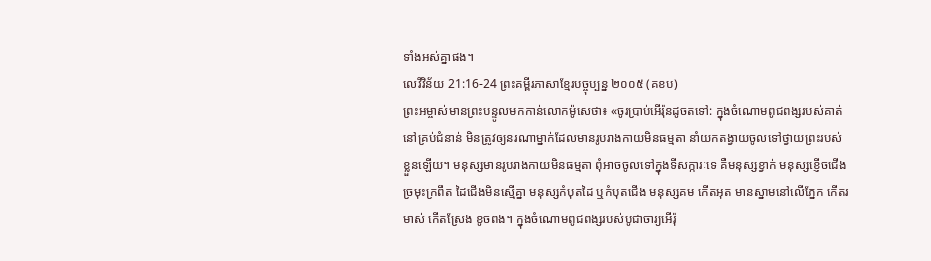ទាំងអស់គ្នាផង។
លេវីវិន័យ 21:16-24 ព្រះគម្ពីរភាសាខ្មែរបច្ចុប្បន្ន ២០០៥ (គខប)
ព្រះអម្ចាស់មានព្រះបន្ទូលមកកាន់លោកម៉ូសេថា៖ «ចូរប្រាប់អើរ៉ុនដូចតទៅ: ក្នុងចំណោមពូជពង្សរបស់គាត់ នៅគ្រប់ជំនាន់ មិនត្រូវឲ្យនរណាម្នាក់ដែលមានរូបរាងកាយមិនធម្មតា នាំយកតង្វាយចូលទៅថ្វាយព្រះរបស់ខ្លួនឡើយ។ មនុស្សមានរូបរាងកាយមិនធម្មតា ពុំអាចចូលទៅក្នុងទីសក្ការៈទេ គឺមនុស្សខ្វាក់ មនុស្សខ្ញើចជើង ច្រមុះក្រពឹត ដៃជើងមិនស្មើគ្នា មនុស្សកំបុតដៃ ឬកំបុតជើង មនុស្សគម កើតអុត មានស្នាមនៅលើភ្នែក កើតរមាស់ កើតស្រែង ខូចពង។ ក្នុងចំណោមពូជពង្សរបស់បូជាចារ្យអើរ៉ុ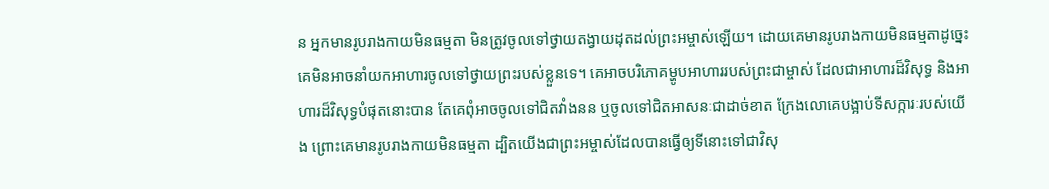ន អ្នកមានរូបរាងកាយមិនធម្មតា មិនត្រូវចូលទៅថ្វាយតង្វាយដុតដល់ព្រះអម្ចាស់ឡើយ។ ដោយគេមានរូបរាងកាយមិនធម្មតាដូច្នេះ គេមិនអាចនាំយកអាហារចូលទៅថ្វាយព្រះរបស់ខ្លួនទេ។ គេអាចបរិភោគម្ហូបអាហាររបស់ព្រះជាម្ចាស់ ដែលជាអាហារដ៏វិសុទ្ធ និងអាហារដ៏វិសុទ្ធបំផុតនោះបាន តែគេពុំអាចចូលទៅជិតវាំងនន ឬចូលទៅជិតអាសនៈជាដាច់ខាត ក្រែងលោគេបង្អាប់ទីសក្ការៈរបស់យើង ព្រោះគេមានរូបរាងកាយមិនធម្មតា ដ្បិតយើងជាព្រះអម្ចាស់ដែលបានធ្វើឲ្យទីនោះទៅជាវិសុ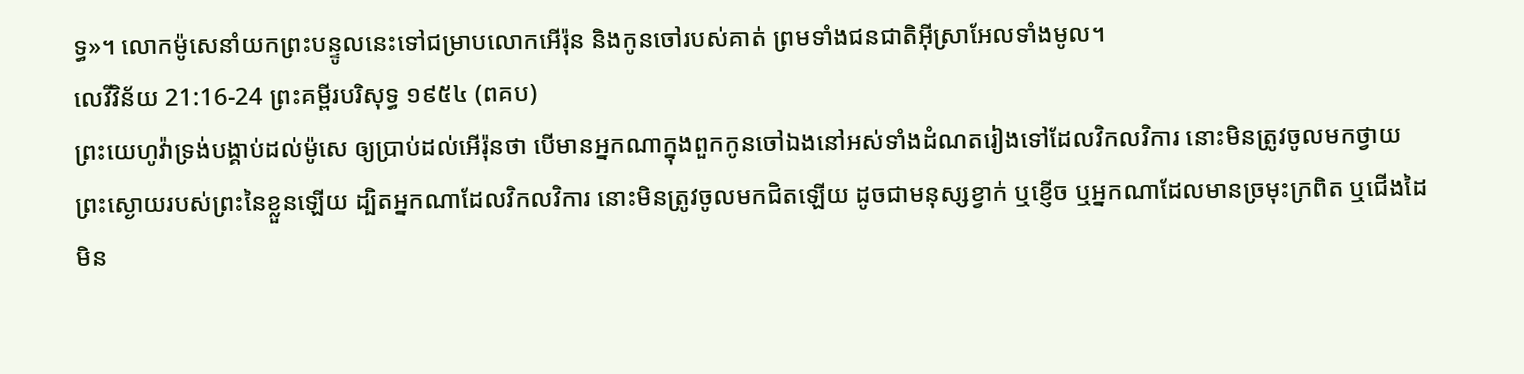ទ្ធ»។ លោកម៉ូសេនាំយកព្រះបន្ទូលនេះទៅជម្រាបលោកអើរ៉ុន និងកូនចៅរបស់គាត់ ព្រមទាំងជនជាតិអ៊ីស្រាអែលទាំងមូល។
លេវីវិន័យ 21:16-24 ព្រះគម្ពីរបរិសុទ្ធ ១៩៥៤ (ពគប)
ព្រះយេហូវ៉ាទ្រង់បង្គាប់ដល់ម៉ូសេ ឲ្យប្រាប់ដល់អើរ៉ុនថា បើមានអ្នកណាក្នុងពួកកូនចៅឯងនៅអស់ទាំងដំណតរៀងទៅដែលវិកលវិការ នោះមិនត្រូវចូលមកថ្វាយព្រះស្ងោយរបស់ព្រះនៃខ្លួនឡើយ ដ្បិតអ្នកណាដែលវិកលវិការ នោះមិនត្រូវចូលមកជិតឡើយ ដូចជាមនុស្សខ្វាក់ ឬខ្ញើច ឬអ្នកណាដែលមានច្រមុះក្រពិត ឬជើងដៃមិន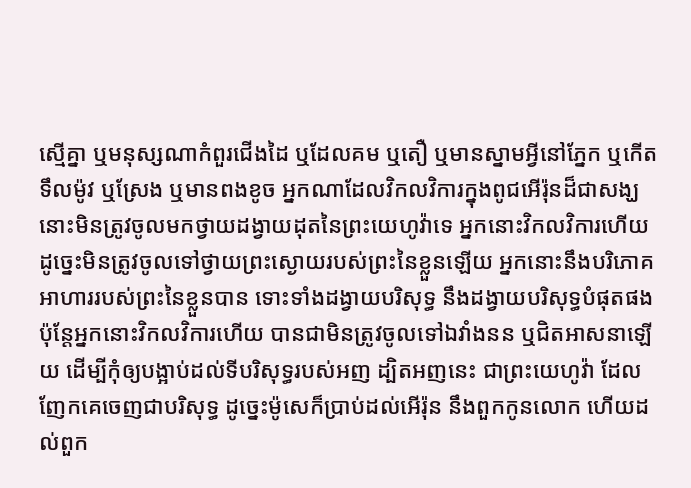ស្មើគ្នា ឬមនុស្សណាកំពួរជើងដៃ ឬដែលគម ឬតឿ ឬមានស្នាមអ្វីនៅភ្នែក ឬកើតទឹលម៉ូវ ឬស្រែង ឬមានពងខូច អ្នកណាដែលវិកលវិការក្នុងពូជអើរ៉ុនដ៏ជាសង្ឃ នោះមិនត្រូវចូលមកថ្វាយដង្វាយដុតនៃព្រះយេហូវ៉ាទេ អ្នកនោះវិកលវិការហើយ ដូច្នេះមិនត្រូវចូលទៅថ្វាយព្រះស្ងោយរបស់ព្រះនៃខ្លួនឡើយ អ្នកនោះនឹងបរិភោគអាហាររបស់ព្រះនៃខ្លួនបាន ទោះទាំងដង្វាយបរិសុទ្ធ នឹងដង្វាយបរិសុទ្ធបំផុតផង ប៉ុន្តែអ្នកនោះវិកលវិការហើយ បានជាមិនត្រូវចូលទៅឯវាំងនន ឬជិតអាសនាឡើយ ដើម្បីកុំឲ្យបង្អាប់ដល់ទីបរិសុទ្ធរបស់អញ ដ្បិតអញនេះ ជាព្រះយេហូវ៉ា ដែលញែកគេចេញជាបរិសុទ្ធ ដូច្នេះម៉ូសេក៏ប្រាប់ដល់អើរ៉ុន នឹងពួកកូនលោក ហើយដល់ពួក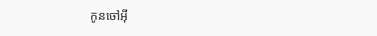កូនចៅអ៊ី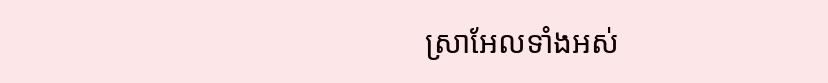ស្រាអែលទាំងអស់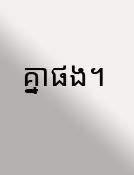គ្នាផង។